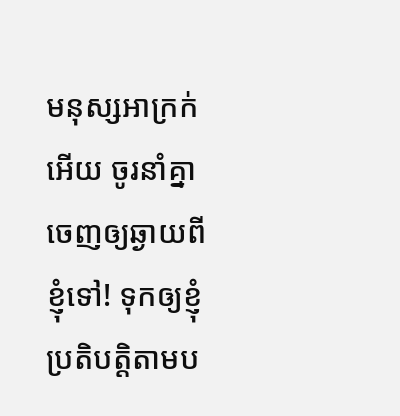មនុស្សអាក្រក់អើយ ចូរនាំគ្នាចេញឲ្យឆ្ងាយពីខ្ញុំទៅ! ទុកឲ្យខ្ញុំប្រតិបត្តិតាមប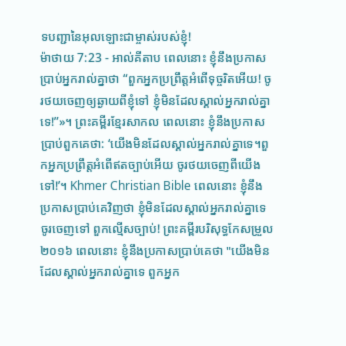ទបញ្ជានៃអុលឡោះជាម្ចាស់របស់ខ្ញុំ!
ម៉ាថាយ 7:23 - អាល់គីតាប ពេលនោះ ខ្ញុំនឹងប្រកាសប្រាប់អ្នករាល់គ្នាថា “ពួកអ្នកប្រព្រឹត្ដអំពើទុច្ចរិតអើយ! ចូរថយចេញឲ្យឆ្ងាយពីខ្ញុំទៅ ខ្ញុំមិនដែលស្គាល់អ្នករាល់គ្នាទេ!”»។ ព្រះគម្ពីរខ្មែរសាកល ពេលនោះ ខ្ញុំនឹងប្រកាសប្រាប់ពួកគេថា: ‘យើងមិនដែលស្គាល់អ្នករាល់គ្នាទេ។ពួកអ្នកប្រព្រឹត្តអំពើឥតច្បាប់អើយ ចូរថយចេញពីយើងទៅ!’។ Khmer Christian Bible ពេលនោះ ខ្ញុំនឹងប្រកាសប្រាប់គេវិញថា ខ្ញុំមិនដែលស្គាល់អ្នករាល់គ្នាទេ ចូរចេញទៅ ពួកល្មើសច្បាប់! ព្រះគម្ពីរបរិសុទ្ធកែសម្រួល ២០១៦ ពេលនោះ ខ្ញុំនឹងប្រកាសប្រាប់គេថា "យើងមិនដែលស្គាល់អ្នករាល់គ្នាទេ ពួកអ្នក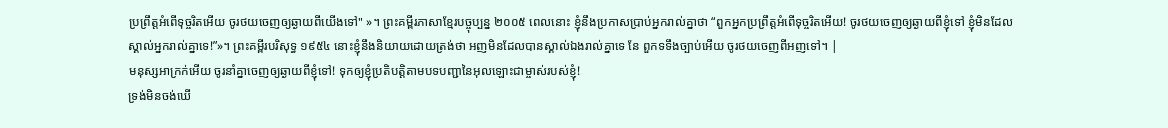ប្រព្រឹត្តអំពើទុច្ចរិតអើយ ចូរថយចេញឲ្យឆ្ងាយពីយើងទៅ" »។ ព្រះគម្ពីរភាសាខ្មែរបច្ចុប្បន្ន ២០០៥ ពេលនោះ ខ្ញុំនឹងប្រកាសប្រាប់អ្នករាល់គ្នាថា “ពួកអ្នកប្រព្រឹត្តអំពើទុច្ចរិតអើយ! ចូរថយចេញឲ្យឆ្ងាយពីខ្ញុំទៅ ខ្ញុំមិនដែលស្គាល់អ្នករាល់គ្នាទេ!”»។ ព្រះគម្ពីរបរិសុទ្ធ ១៩៥៤ នោះខ្ញុំនឹងនិយាយដោយត្រង់ថា អញមិនដែលបានស្គាល់ឯងរាល់គ្នាទេ នែ ពួកទទឹងច្បាប់អើយ ចូរថយចេញពីអញទៅ។ |
មនុស្សអាក្រក់អើយ ចូរនាំគ្នាចេញឲ្យឆ្ងាយពីខ្ញុំទៅ! ទុកឲ្យខ្ញុំប្រតិបត្តិតាមបទបញ្ជានៃអុលឡោះជាម្ចាស់របស់ខ្ញុំ!
ទ្រង់មិនចង់ឃើ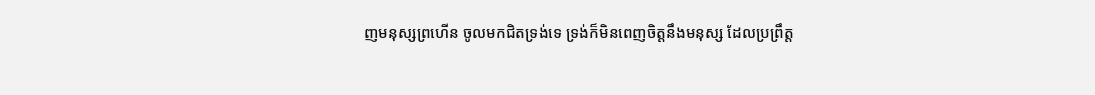ញមនុស្សព្រហើន ចូលមកជិតទ្រង់ទេ ទ្រង់ក៏មិនពេញចិត្តនឹងមនុស្ស ដែលប្រព្រឹត្ត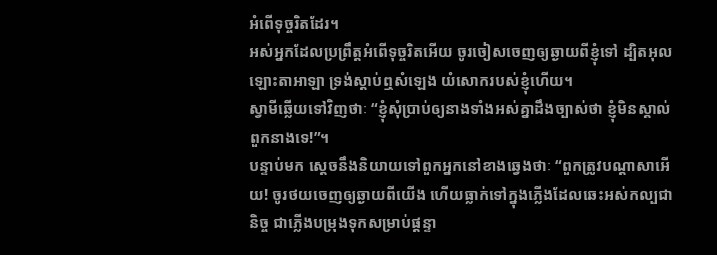អំពើទុច្ចរិតដែរ។
អស់អ្នកដែលប្រព្រឹត្តអំពើទុច្ចរិតអើយ ចូរចៀសចេញឲ្យឆ្ងាយពីខ្ញុំទៅ ដ្បិតអុលឡោះតាអាឡា ទ្រង់ស្តាប់ឮសំឡេង យំសោករបស់ខ្ញុំហើយ។
ស្វាមីឆ្លើយទៅវិញថាៈ “ខ្ញុំសុំប្រាប់ឲ្យនាងទាំងអស់គ្នាដឹងច្បាស់ថា ខ្ញុំមិនស្គាល់ពួកនាងទេ!”។
បន្ទាប់មក ស្តេចនឹងនិយាយទៅពួកអ្នកនៅខាងឆ្វេងថាៈ “ពួកត្រូវបណ្ដាសាអើយ! ចូរថយចេញឲ្យឆ្ងាយពីយើង ហើយធ្លាក់ទៅក្នុងភ្លើងដែលឆេះអស់កល្បជានិច្ច ជាភ្លើងបម្រុងទុកសម្រាប់ផ្ដន្ទា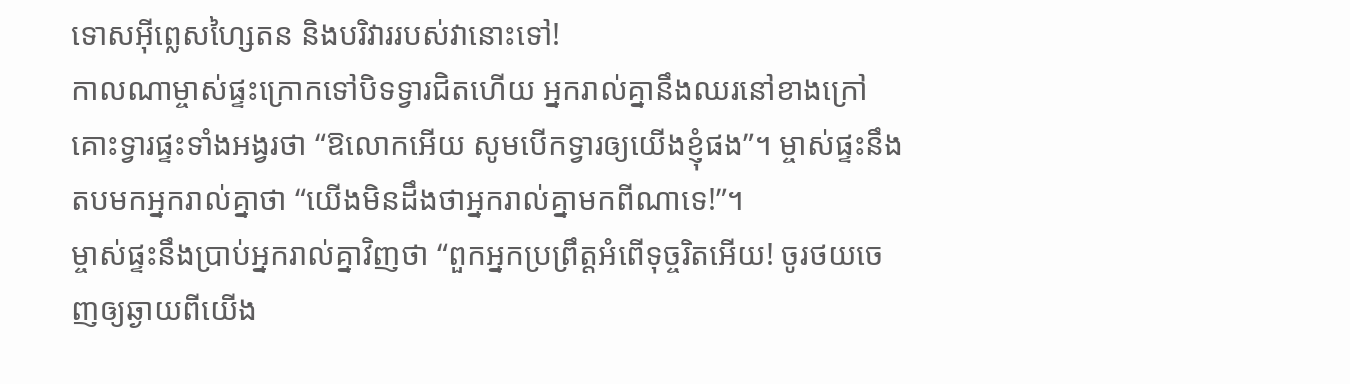ទោសអ៊ីព្លេសហ្សៃតន និងបរិវាររបស់វានោះទៅ!
កាលណាម្ចាស់ផ្ទះក្រោកទៅបិទទ្វារជិតហើយ អ្នករាល់គ្នានឹងឈរនៅខាងក្រៅ គោះទ្វារផ្ទះទាំងអង្វរថា “ឱលោកអើយ សូមបើកទ្វារឲ្យយើងខ្ញុំផង”។ ម្ចាស់ផ្ទះនឹងតបមកអ្នករាល់គ្នាថា “យើងមិនដឹងថាអ្នករាល់គ្នាមកពីណាទេ!”។
ម្ចាស់ផ្ទះនឹងប្រាប់អ្នករាល់គ្នាវិញថា “ពួកអ្នកប្រព្រឹត្ដអំពើទុច្ចរិតអើយ! ចូរថយចេញឲ្យឆ្ងាយពីយើង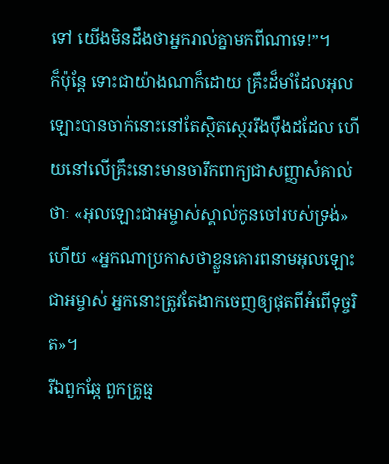ទៅ យើងមិនដឹងថាអ្នករាល់គ្នាមកពីណាទេ!”។
ក៏ប៉ុន្ដែ ទោះជាយ៉ាងណាក៏ដោយ គ្រឹះដ៏មាំដែលអុលឡោះបានចាក់នោះនៅតែស្ថិតស្ថេររឹងប៉ឹងដដែល ហើយនៅលើគ្រឹះនោះមានចារឹកពាក្យជាសញ្ញាសំគាល់ថាៈ «អុលឡោះជាអម្ចាស់ស្គាល់កូនចៅរបស់ទ្រង់» ហើយ «អ្នកណាប្រកាសថាខ្លួនគោរពនាមអុលឡោះជាអម្ចាស់ អ្នកនោះត្រូវតែងាកចេញឲ្យផុតពីអំពើទុច្ចរិត»។
រីឯពួកឆ្កែ ពួកគ្រូធ្ម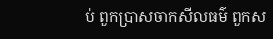ប់ ពួកប្រាសចាកសីលធម៌ ពួកស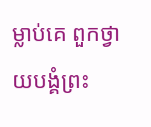ម្លាប់គេ ពួកថ្វាយបង្គំព្រះ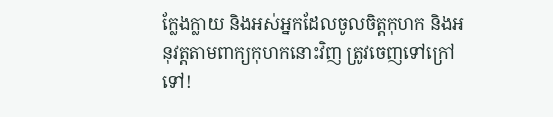ក្លែងក្លាយ និងអស់អ្នកដែលចូលចិត្ដកុហក និងអនុវត្ដតាមពាក្យកុហកនោះវិញ ត្រូវចេញទៅក្រៅទៅ!